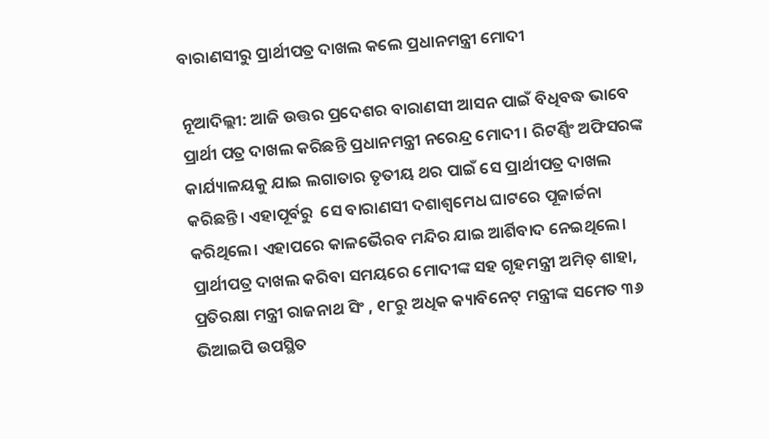ବାରାଣସୀରୁ ପ୍ରାର୍ଥୀପତ୍ର ଦାଖଲ କଲେ ପ୍ରଧାନମନ୍ତ୍ରୀ ମୋଦୀ

ନୂଆଦିଲ୍ଲୀ: ଆଜି ଉତ୍ତର ପ୍ରଦେଶର ବାରାଣସୀ ଆସନ ପାଇଁ ବିଧିବଦ୍ଧ ଭାବେ ପ୍ରାର୍ଥୀ ପତ୍ର ଦାଖଲ କରିଛନ୍ତି ପ୍ରଧାନମନ୍ତ୍ରୀ ନରେନ୍ଦ୍ର ମୋଦୀ । ରିଟର୍ଣ୍ଣିଂ ଅଫିସରଙ୍କ କାର୍ଯ୍ୟାଳୟକୁ ଯାଇ ଲଗାତାର ତୃତୀୟ ଥର ପାଇଁ ସେ ପ୍ରାର୍ଥୀପତ୍ର ଦାଖଲ କରିଛନ୍ତି। ଏହାପୂର୍ବରୁ  ସେ ବାରାଣସୀ ଦଶାଶ୍ଵମେଧ ଘାଟରେ ପୂଜାର୍ଚ୍ଚନା କରିଥିଲେ। ଏହାପରେ କାଳଭୈରବ ମନ୍ଦିର ଯାଇ ଆର୍ଶିବାଦ ନେଇଥିଲେ।  ପ୍ରାର୍ଥୀପତ୍ର ଦାଖଲ କରିବା ସମୟରେ ମୋଦୀଙ୍କ ସହ ଗୃହମନ୍ତ୍ରୀ ଅମିତ୍ ଶାହା, ପ୍ରତିରକ୍ଷା ମନ୍ତ୍ରୀ ରାଜନାଥ ସିଂ , ୧୮ରୁ ଅଧିକ କ୍ୟାବିନେଟ୍ ମନ୍ତ୍ରୀଙ୍କ ସମେତ ୩୬ ଭିଆଇପି ଉପସ୍ଥିତ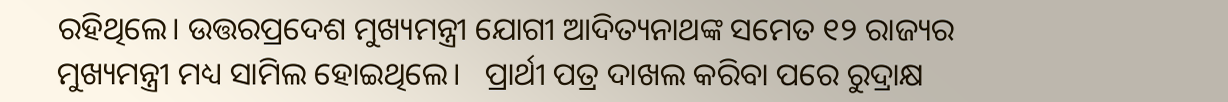ରହିଥିଲେ। ଉତ୍ତରପ୍ରଦେଶ ମୁଖ୍ୟମନ୍ତ୍ରୀ ଯୋଗୀ ଆଦିତ୍ୟନାଥଙ୍କ ସମେତ ୧୨ ରାଜ୍ୟର ମୁଖ୍ୟମନ୍ତ୍ରୀ ମଧ୍ୟ ସାମିଲ ହୋଇଥିଲେ।   ପ୍ରାର୍ଥୀ ପତ୍ର ଦାଖଲ କରିବା ପରେ ରୁଦ୍ରାକ୍ଷ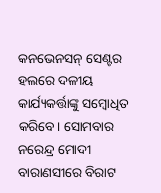କନଭେନସନ୍ ସେଣ୍ଟର ହଲରେ ଦଳୀୟ କାର୍ଯ୍ୟକର୍ତ୍ତାଙ୍କୁ ସମ୍ବୋଧିତ କରିବେ। ସୋମବାର ନରେନ୍ଦ୍ର ମୋଦୀ ବାରାଣସୀରେ ବିରାଟ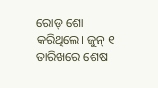ରୋଡ୍ ଶୋ କରିଥିଲେ। ଜୁନ୍ ୧ ତାରିଖରେ ଶେଷ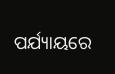ପର୍ଯ୍ୟାୟରେ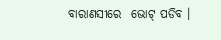ବାରାଣସୀରେ  ଭୋଟ୍ ପଡିବ ।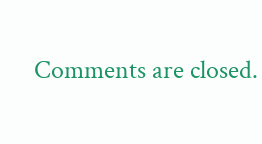Comments are closed.